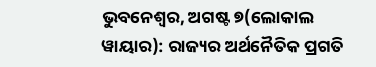ଭୁବନେଶ୍ୱର, ଅଗଷ୍ଟ ୭(ଲୋକାଲ ୱାୟାର): ରାଜ୍ୟର ଅର୍ଥନୈତିକ ପ୍ରଗତି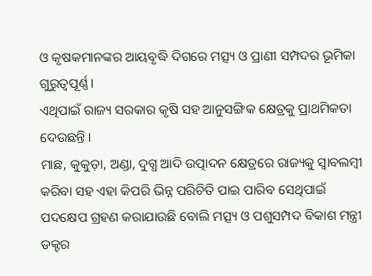ଓ କୃଷକମାନଙ୍କର ଆୟବୃଦ୍ଧି ଦିଗରେ ମତ୍ସ୍ୟ ଓ ପ୍ରାଣୀ ସମ୍ପଦର ଭୂମିକା ଗୁରୁତ୍ୱପୂର୍ଣ୍ଣ ।
ଏଥିପାଇଁ ରାଜ୍ୟ ସରକାର କୃଷି ସହ ଆନୁସଙ୍ଗିକ କ୍ଷେତ୍ରକୁ ପ୍ରାଥମିକତା ଦେଉଛନ୍ତି ।
ମାଛ, କୁକୁଡ଼ା, ଅଣ୍ଡା, ଦୁଗ୍ଧ ଆଦି ଉତ୍ପାଦନ କ୍ଷେତ୍ରରେ ରାଜ୍ୟକୁ ସ୍ୱାବଲମ୍ବୀ କରିବା ସହ ଏହା କିପରି ଭିନ୍ନ ପରିଚିତି ପାଇ ପାରିବ ସେଥିପାଇଁ ପଦକ୍ଷେପ ଗ୍ରହଣ କରାଯାଉଛି ବୋଲି ମତ୍ସ୍ୟ ଓ ପଶୁସମ୍ପଦ ବିକାଶ ମନ୍ତ୍ରୀ ଡକ୍ଟର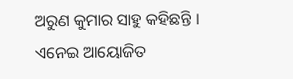ଅରୁଣ କୁମାର ସାହୁ କହିଛନ୍ତି ।
ଏନେଇ ଆୟୋଜିତ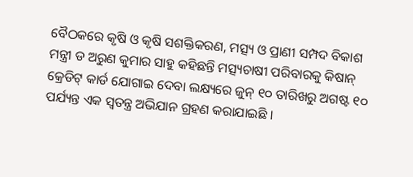ବୈଠକରେ କୃଷି ଓ କୃଷି ସଶକ୍ତିକରଣ, ମତ୍ସ୍ୟ ଓ ପ୍ରାଣୀ ସମ୍ପଦ ବିକାଶ ମନ୍ତ୍ରୀ ଡ ଅରୁଣ କୁମାର ସାହୁ କହିଛନ୍ତି ମତ୍ସ୍ୟଚାଷୀ ପରିବାରକୁ କିଷାନ୍ କ୍ରେଡିଟ୍ କାର୍ଡ ଯୋଗାଇ ଦେବା ଲକ୍ଷ୍ୟରେ ଜୁନ୍ ୧୦ ତାରିଖରୁ ଅଗଷ୍ଟ ୧୦ ପର୍ଯ୍ୟନ୍ତ ଏକ ସ୍ୱତନ୍ତ୍ର ଅଭିଯାନ ଗ୍ରହଣ କରାଯାଇଛି ।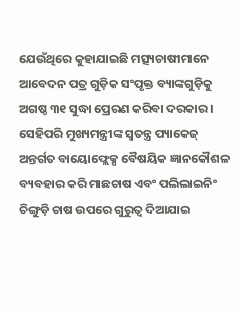ଯେଉଁଥିରେ କୁହାଯାଇଛି ମତ୍ସ୍ୟଚାଷୀମାନେ ଆବେଦନ ପତ୍ର ଗୁଡ଼ିକ ସଂପୃକ୍ତ ବ୍ୟାଙ୍କଗୁଡ଼ିକୁ ଅଗଷ୍ଠ ୩୧ ସୁଦ୍ଧା ପ୍ରେରଣ କରିବା ଦରକାର ।
ସେହିପରି ମୁଖ୍ୟମନ୍ତ୍ରୀଙ୍କ ସ୍ୱତନ୍ତ୍ର ପ୍ୟାକେଜ୍ ଅନ୍ତର୍ଗତ ବାୟୋଫ୍ଲେକ୍ସ ବୈଷୟିକ ଜ୍ଞାନକୌଶଳ ବ୍ୟବହାର କରି ମାଛଚାଷ ଏବଂ ପଲିଲାଇନିଂ ଚିଙ୍ଗୁଡ଼ି ଚାଷ ଉପରେ ଗୁରୁତ୍ୱ ଦିଆଯାଇ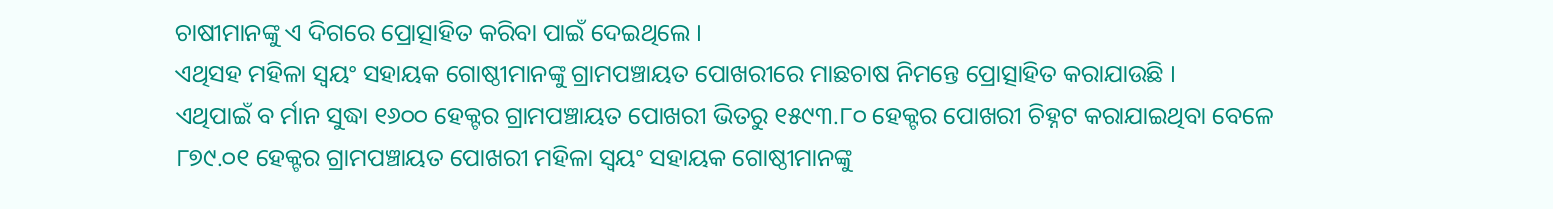ଚାଷୀମାନଙ୍କୁ ଏ ଦିଗରେ ପ୍ରୋତ୍ସାହିତ କରିବା ପାଇଁ ଦେଇଥିଲେ ।
ଏଥିସହ ମହିଳା ସ୍ୱୟଂ ସହାୟକ ଗୋଷ୍ଠୀମାନଙ୍କୁ ଗ୍ରାମପଞ୍ଚାୟତ ପୋଖରୀରେ ମାଛଚାଷ ନିମନ୍ତେ ପ୍ରୋତ୍ସାହିତ କରାଯାଉଛି ।
ଏଥିପାଇଁ ବ ର୍ମାନ ସୁଦ୍ଧା ୧୬୦୦ ହେକ୍ଟର ଗ୍ରାମପଞ୍ଚାୟତ ପୋଖରୀ ଭିତରୁ ୧୫୯୩.୮୦ ହେକ୍ଟର ପୋଖରୀ ଚିହ୍ନଟ କରାଯାଇଥିବା ବେଳେ ୮୭୯.୦୧ ହେକ୍ଟର ଗ୍ରାମପଞ୍ଚାୟତ ପୋଖରୀ ମହିଳା ସ୍ୱୟଂ ସହାୟକ ଗୋଷ୍ଠୀମାନଙ୍କୁ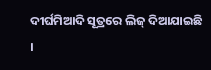ଦୀର୍ଘମିଆଦି ସୂତ୍ରରେ ଲିଜ୍ ଦିଆଯାଇଛି ।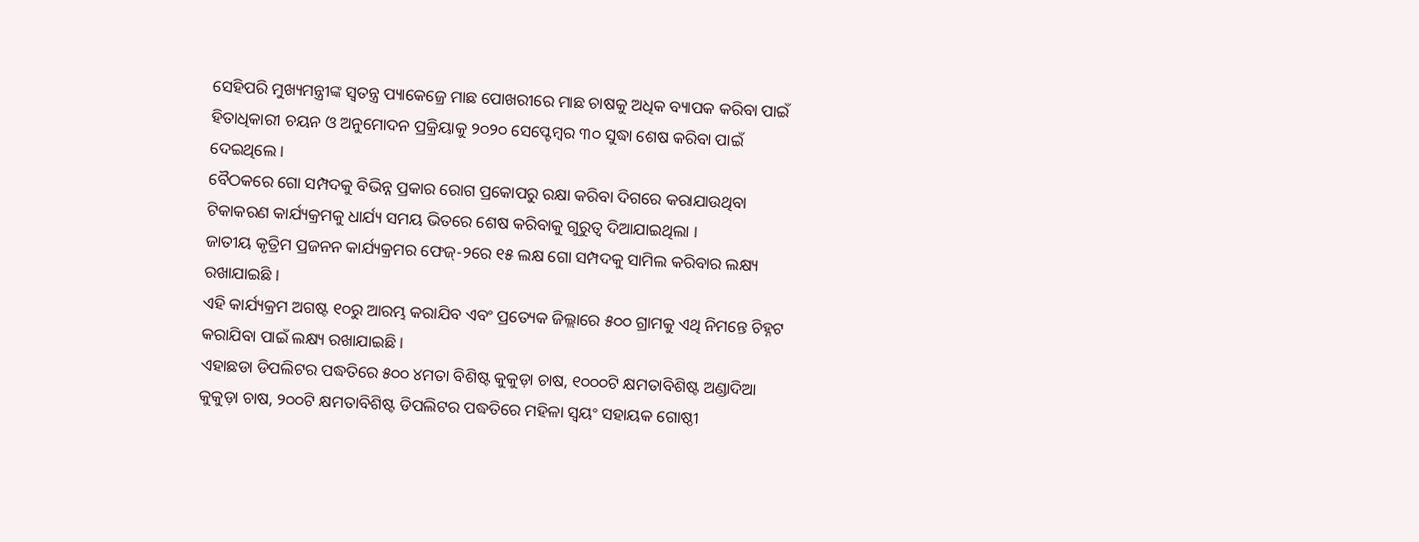ସେହିପରି ମୁଖ୍ୟମନ୍ତ୍ରୀଙ୍କ ସ୍ୱତନ୍ତ୍ର ପ୍ୟାକେଜ୍ରେ ମାଛ ପୋଖରୀରେ ମାଛ ଚାଷକୁ ଅଧିକ ବ୍ୟାପକ କରିବା ପାଇଁ ହିତାଧିକାରୀ ଚୟନ ଓ ଅନୁମୋଦନ ପ୍ରକ୍ରିୟାକୁ ୨୦୨୦ ସେପ୍ଟେମ୍ବର ୩୦ ସୁଦ୍ଧା ଶେଷ କରିବା ପାଇଁ ଦେଇଥିଲେ ।
ବୈଠକରେ ଗୋ ସମ୍ପଦକୁ ବିଭିନ୍ନ ପ୍ରକାର ରୋଗ ପ୍ରକୋପରୁ ରକ୍ଷା କରିବା ଦିଗରେ କରାଯାଉଥିବା ଟିକାକରଣ କାର୍ଯ୍ୟକ୍ରମକୁ ଧାର୍ଯ୍ୟ ସମୟ ଭିତରେ ଶେଷ କରିବାକୁ ଗୁରୁତ୍ୱ ଦିଆଯାଇଥିଲା ।
ଜାତୀୟ କୃତ୍ରିମ ପ୍ରଜନନ କାର୍ଯ୍ୟକ୍ରମର ଫେଜ୍-୨ରେ ୧୫ ଲକ୍ଷ ଗୋ ସମ୍ପଦକୁ ସାମିଲ କରିବାର ଲକ୍ଷ୍ୟ ରଖାଯାଇଛି ।
ଏହି କାର୍ଯ୍ୟକ୍ରମ ଅଗଷ୍ଟ ୧୦ରୁ ଆରମ୍ଭ କରାଯିବ ଏବଂ ପ୍ରତ୍ୟେକ ଜିଲ୍ଲାରେ ୫୦୦ ଗ୍ରାମକୁ ଏଥି ନିମନ୍ତେ ଚିହ୍ନଟ କରାଯିବା ପାଇଁ ଲକ୍ଷ୍ୟ ରଖାଯାଇଛି ।
ଏହାଛଡା ଡିପଲିଟର ପଦ୍ଧତିରେ ୫୦୦ ୪ମତା ବିଶିଷ୍ଟ କୁକୁଡ଼ା ଚାଷ, ୧୦୦୦ଟି କ୍ଷମତାବିଶିଷ୍ଟ ଅଣ୍ଡାଦିଆ କୁକୁଡ଼ା ଚାଷ, ୨୦୦ଟି କ୍ଷମତାବିଶିଷ୍ଟ ଡିପଲିଟର ପଦ୍ଧତିରେ ମହିଳା ସ୍ୱୟଂ ସହାୟକ ଗୋଷ୍ଠୀ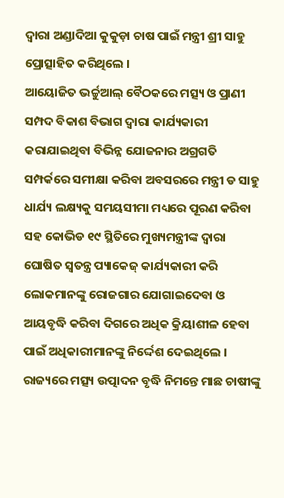ଦ୍ୱାରା ଅଣ୍ଡାଦିଆ କୁକୁଡ଼ା ଚାଷ ପାଇଁ ମନ୍ତ୍ରୀ ଶ୍ରୀ ସାହୁ ପ୍ରୋତ୍ସାହିତ କରିଥିଲେ ।
ଆୟୋଜିତ ଭର୍ଚ୍ଚୁଆଲ୍ ବୈଠକରେ ମତ୍ସ୍ୟ ଓ ପ୍ରାଣୀ ସମ୍ପଦ ବିକାଶ ବିଭାଗ ଦ୍ୱାରା କାର୍ଯ୍ୟକାରୀ କରାଯାଇଥିବା ବିଭିନ୍ନ ଯୋଜନାର ଅଗ୍ରଗତି ସମ୍ପର୍କରେ ସମୀକ୍ଷା କରିବା ଅବସରରେ ମନ୍ତ୍ରୀ ଡ ସାହୁ ଧାର୍ଯ୍ୟ ଲକ୍ଷ୍ୟକୁ ସମୟସୀମା ମଧ୍ୟରେ ପୂରଣ କରିବା ସହ କୋଭିଡ ୧୯ ସ୍ଥିତିରେ ମୁଖ୍ୟମନ୍ତ୍ରୀଙ୍କ ଦ୍ୱାରା ଘୋଷିତ ସ୍ୱତନ୍ତ୍ର ପ୍ୟାକେଜ୍ କାର୍ଯ୍ୟକାରୀ କରି ଲୋକମାନଙ୍କୁ ରୋଜଗାର ଯୋଗାଇଦେବା ଓ ଆୟବୃଦ୍ଧି କରିବା ଦିଗରେ ଅଧିକ କ୍ରିୟାଶୀଳ ହେବା ପାଇଁ ଅଧିକାରୀମାନଙ୍କୁ ନିର୍ଦ୍ଦେଶ ଦେଇଥିଲେ ।
ରାଜ୍ୟରେ ମତ୍ସ୍ୟ ଉତ୍ପାଦନ ବୃଦ୍ଧି ନିମନ୍ତେ ମାଛ ଚାଷୀଙ୍କୁ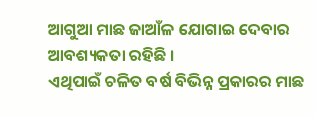ଆଗୁଆ ମାଛ ଜାଆଁଳ ଯୋଗାଇ ଦେବାର ଆବଶ୍ୟକତା ରହିଛି ।
ଏଥିପାଇଁ ଚଳିତ ବର୍ଷ ବିଭିନ୍ନ ପ୍ରକାରର ମାଛ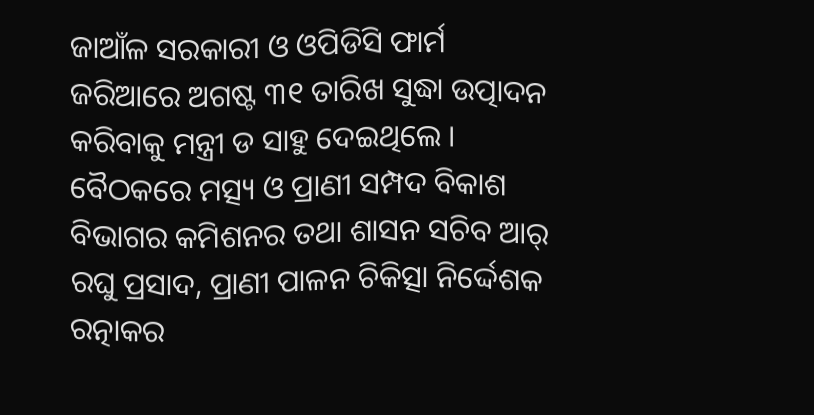ଜାଆଁଳ ସରକାରୀ ଓ ଓପିଡିସି ଫାର୍ମ ଜରିଆରେ ଅଗଷ୍ଟ ୩୧ ତାରିଖ ସୁଦ୍ଧା ଉତ୍ପାଦନ କରିବାକୁ ମନ୍ତ୍ରୀ ଡ ସାହୁ ଦେଇଥିଲେ ।
ବୈଠକରେ ମତ୍ସ୍ୟ ଓ ପ୍ରାଣୀ ସମ୍ପଦ ବିକାଶ ବିଭାଗର କମିଶନର ତଥା ଶାସନ ସଚିବ ଆର୍ ରଘୁ ପ୍ରସାଦ, ପ୍ରାଣୀ ପାଳନ ଚିକିତ୍ସା ନିର୍ଦ୍ଦେଶକ ରତ୍ନାକର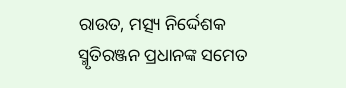ରାଉତ, ମତ୍ସ୍ୟ ନିର୍ଦ୍ଦେଶକ ସ୍ମୃତିରଞ୍ଜନ ପ୍ରଧାନଙ୍କ ସମେତ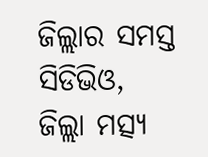ଜିଲ୍ଲାର ସମସ୍ତ ସିଡିଭିଓ, ଜିଲ୍ଲା ମତ୍ସ୍ୟ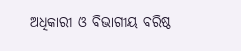ଅଧିକାରୀ ଓ ବିଭାଗୀୟ ବରିଷ୍ଠ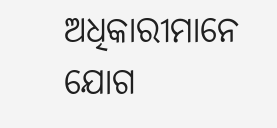ଅଧିକାରୀମାନେ ଯୋଗ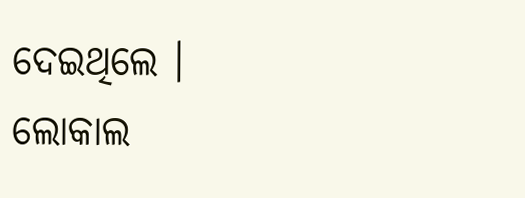ଦେଇଥିଲେ ।
ଲୋକାଲ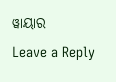ୱାୟାର
Leave a Reply